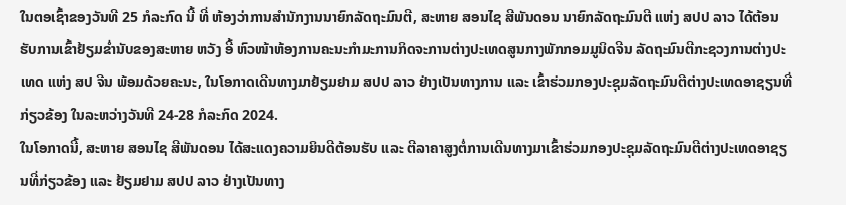ໃນຕອເຊົ້າຂອງວັນທີ 25 ກໍລະກົດ ນີ້ ທີ່ ຫ້ອງວ່າການສໍານັກງານນາຍົກລັດຖະມົນຕີ, ສະຫາຍ ສອນໄຊ ສີພັນດອນ ນາຍົກລັດຖະມົນຕີ ແຫ່ງ ສປປ ລາວ ໄດ້ຕ້ອນຮັບການເຂົ້າຢ້ຽມຂໍ່ານັບຂອງສະຫາຍ ຫວັງ ອີ້ ຫົວໜ້າຫ້ອງການຄະນະກໍາມະການກິດຈະການຕ່າງປະເທດສູນກາງພັກກອມມູນິດຈີນ ລັດຖະມົນຕີກະຊວງການຕ່າງປະເທດ ແຫ່ງ ສປ ຈີນ ພ້ອມດ້ວຍຄະນະ, ໃນໂອກາດເດີນທາງມາຢ້ຽມຢາມ ສປປ ລາວ ຢ່າງເປັນທາງການ ແລະ ເຂົ້າຮ່ວມກອງປະຊຸມລັດຖະມົນຕີຕ່າງປະເທດອາຊຽນທີ່ກ່ຽວຂ້ອງ ໃນລະຫວ່າງວັນທີ 24-28 ກໍລະກົດ 2024.
ໃນໂອກາດນີ້, ສະຫາຍ ສອນໄຊ ສີພັນດອນ ໄດ້ສະແດງຄວາມຍິນດີຕ້ອນຮັບ ແລະ ຕີລາຄາສູງຕໍ່ການເດີນທາງມາເຂົ້າຮ່ວມກອງປະຊຸມລັດຖະມົນຕີຕ່າງປະເທດອາຊຽນທີ່ກ່ຽວຂ້ອງ ແລະ ຢ້ຽມຢາມ ສປປ ລາວ ຢ່າງເປັນທາງ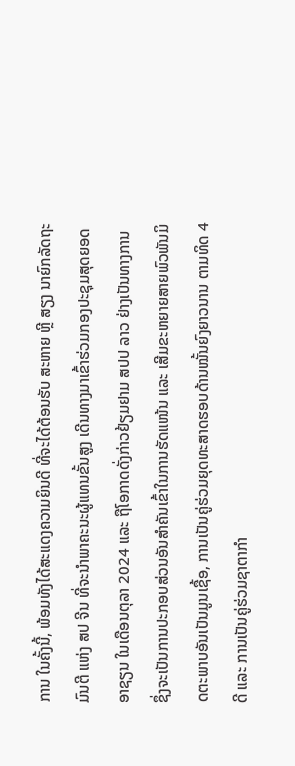ການ ໃນຄັ້ງນີ້, ພ້ອມທັງໄດ້ສະແດງຄວາມຍິນດີ ທີ່ຈະໄດ້ຕ້ອນຮັບ ສະຫາຍ ຫຼີ ສຽງ ນາຍົກລັດຖະມົນຕີ ແຫ່ງ ສປ ຈີນ ທີ່ຈະນໍາພາຄະນະຜູ້ແທນຂັ້ນສູງ ເດີນທາງມາເຂົ້າຮ່ວມກອງປະຊຸມສຸດຍອດອາຊຽນ ໃນເດືອນຕຸລາ 2024 ແລະ ຖືໂອກາດດັ່ງກ່າວຢ້ຽມຢາມ ສປປ ລາວ ຢ່າງເປັນທາງການ ຊຶ່ງຈະເປັນການປະກອບສ່ວນອັນສໍາຄັນເຂົ້າໃນການຮັດແໜ້ນ ແລະ ເສີມຂະຫຍາຍສາຍພົວພັນມິດຕະພາບອັນເປັນມູນເຊື້ອ, ການເປັນຄູ່ຮ່ວມຍຸດທະສາດຮອບດ້ານໝັ້ນຍົງຍາວນານ ຕາມທິດ 4 ດີ ແລະ ການເປັນຄູ່ຮ່ວມຊາຕາກໍາ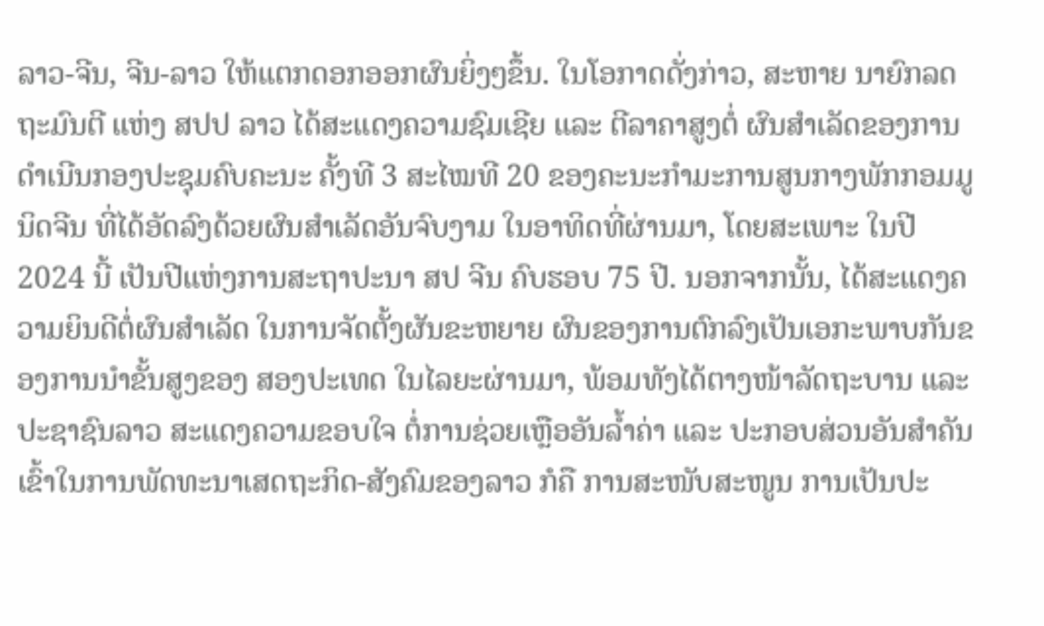ລາວ-ຈີນ, ຈີນ-ລາວ ໃຫ້ແຕກດອກອອກຜົນຍິ່ງໆຂຶ້ນ. ໃນໂອກາດດັ່ງກ່າວ, ສະຫາຍ ນາຍົກລດຖະມົນຕີ ແຫ່ງ ສປປ ລາວ ໄດ້ສະແດງຄວາມຊົມເຊີຍ ແລະ ຕີລາຄາສູງຕໍ່ ຜົນສຳເລັດຂອງການດໍາເນີນກອງປະຊຸມຄົບຄະນະ ຄັ້ງທີ 3 ສະໄໝທີ 20 ຂອງຄະນະກໍາມະການສູນກາງພັກກອມມູນິດຈີນ ທີ່ໄດ້ອັດລົງດ້ວຍຜົນສໍາເລັດອັນຈົບງາມ ໃນອາທິດທີ່ຜ່ານມາ, ໂດຍສະເພາະ ໃນປີ 2024 ນີ້ ເປັນປີແຫ່ງການສະຖາປະນາ ສປ ຈີນ ຄົບຮອບ 75 ປີ. ນອກຈາກນັ້ນ, ໄດ້ສະແດງຄວາມຍິນດີຕໍ່ຜົນສໍາເລັດ ໃນການຈັດຕັ້ງຜັນຂະຫຍາຍ ຜົນຂອງການຕົກລົງເປັນເອກະພາບກັນຂອງການນໍາຂັ້ນສູງຂອງ ສອງປະເທດ ໃນໄລຍະຜ່ານມາ, ພ້ອມທັງໄດ້ຕາງໜ້າລັດຖະບານ ແລະ ປະຊາຊົນລາວ ສະແດງຄວາມຂອບໃຈ ຕໍ່ການຊ່ວຍເຫຼືອອັນລໍ້າຄ່າ ແລະ ປະກອບສ່ວນອັນສໍາຄັນເຂົ້າໃນການພັດທະນາເສດຖະກິດ-ສັງຄົມຂອງລາວ ກໍຄື ການສະໜັບສະໜູນ ການເປັນປະ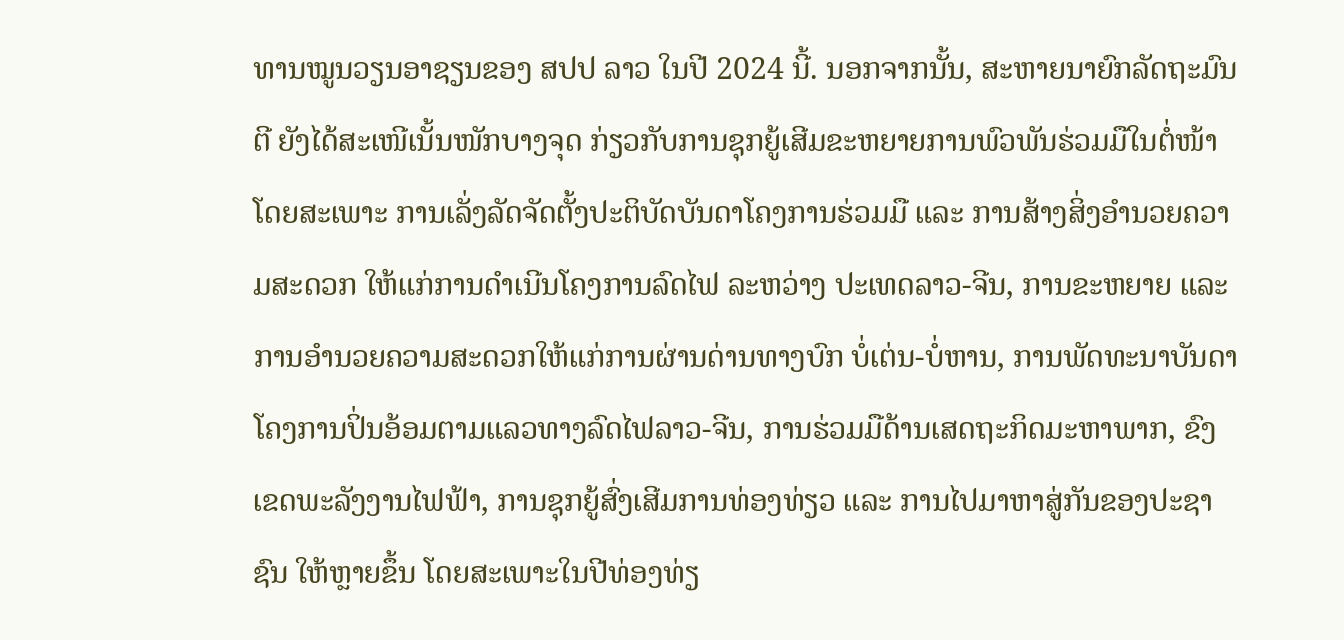ທານໝູນວຽນອາຊຽນຂອງ ສປປ ລາວ ໃນປີ 2024 ນີ້. ນອກຈາກນັ້ນ, ສະຫາຍນາຍົກລັດຖະມົນຕີ ຍັງໄດ້ສະເໜີເນັ້ນໜັກບາງຈຸດ ກ່ຽວກັບການຊຸກຍູ້ເສີມຂະຫຍາຍການພົວພັນຮ່ວມມືໃນຕໍ່ໜ້າ ໂດຍສະເພາະ ການເລັ່ງລັດຈັດຕັ້ງປະຕິບັດບັນດາໂຄງການຮ່ວມມື ແລະ ການສ້າງສິ່ງອໍານວຍຄວາມສະດວກ ໃຫ້ແກ່ການດໍາເນີນໂຄງການລົດໄຟ ລະຫວ່າງ ປະເທດລາວ-ຈີນ, ການຂະຫຍາຍ ແລະ ການອໍານວຍຄວາມສະດວກໃຫ້ແກ່ການຜ່ານດ່ານທາງບົກ ບໍ່ເຕ່ນ-ບໍ່ຫານ, ການພັດທະນາບັນດາໂຄງການປິ່ນອ້ອມຕາມແລວທາງລົດໄຟລາວ-ຈີນ, ການຮ່ວມມືດ້ານເສດຖະກິດມະຫາພາກ, ຂົງເຂດພະລັງງານໄຟຟ້າ, ການຊຸກຍູ້ສົ່ງເສີມການທ່ອງທ່ຽວ ແລະ ການໄປມາຫາສູ່ກັນຂອງປະຊາຊົນ ໃຫ້ຫຼາຍຂຶ້ນ ໂດຍສະເພາະໃນປີທ່ອງທ່ຽ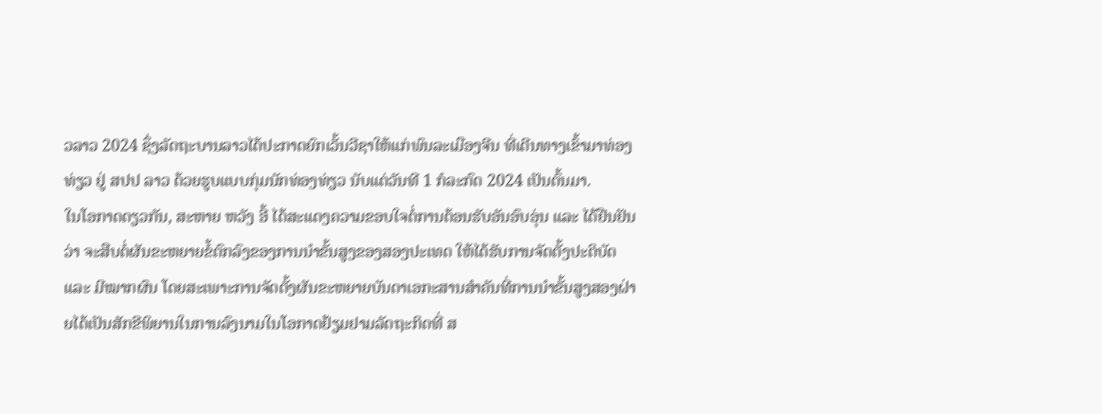ວລາວ 2024 ຊຶ່ງລັດຖະບານລາວໄດ້ປະກາດຍົກເວັ້ນວີຊາໃຫ້ແກ່ພົນລະເມືອງຈີນ ທີ່ເດີນທາງເຂົ້າມາທ່ອງທ່ຽວ ຢູ່ ສປປ ລາວ ດ້ວຍຮູບແບບກຸ່ມນັກທ່ອງທ່ຽວ ນັບແຕ່ວັນທີ 1 ກໍລະກົດ 2024 ເປັນຕົ້ນມາ.
ໃນໂອກາດດຽວກັນ, ສະຫາຍ ຫວັງ ອີ້ ໄດ້ສະແດງຄວາມຂອບໃຈຕໍ່ການຕ້ອນຮັບອັນອົບອຸ່ນ ແລະ ໄດ້ຢືນຢັນວ່າ ຈະສືບຕໍ່ຜັນຂະຫຍາຍຂໍ້ຕົກລົງຂອງການນໍາຂັ້ນສູງຂອງສອງປະເທດ ໃຫ້ໄດ້ຮັບການຈັດຕັ້ງປະຕິບັດ ແລະ ມີໝາກຜົນ ໂດຍສະເພາະການຈັດຕັ້ງຜັນຂະຫຍາຍບັນດາເອກະສານສໍາຄັນທີ່ການນໍາຂັ້ນສູງສອງຝ່າຍໄດ້ເປັນສັກຂີພິຍານໃນການລົງນາມໃນໂອກາດຢ້ຽມຢາມລັດຖະກິດທີ່ ສ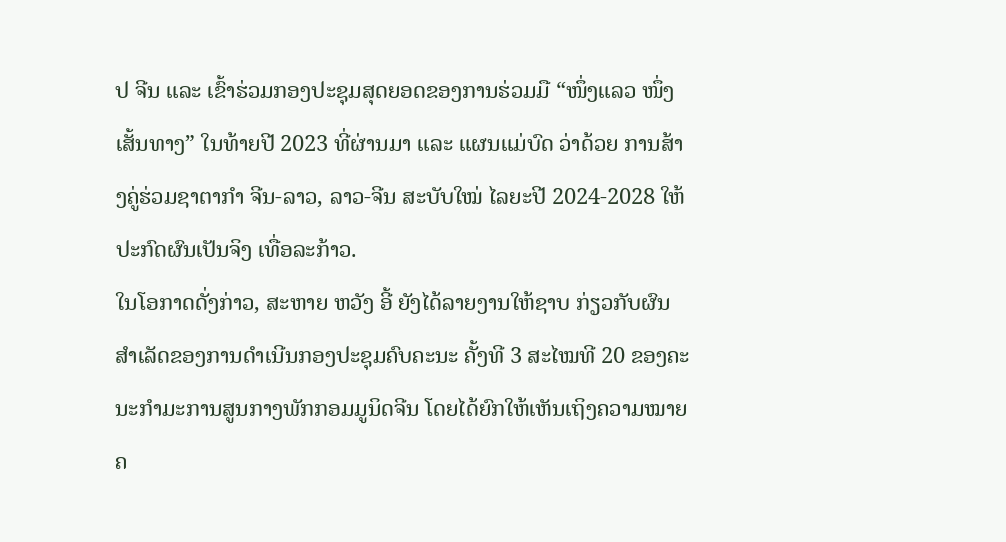ປ ຈີນ ແລະ ເຂົ້າຮ່ວມກອງປະຊຸມສຸດຍອດຂອງການຮ່ວມມື “ໜຶ່ງແລວ ໜຶ່ງເສັ້ນທາງ” ໃນທ້າຍປີ 2023 ທີ່ຜ່ານມາ ແລະ ແຜນແມ່ບົດ ວ່າດ້ວຍ ການສ້າງຄູ່ຮ່ວມຊາຕາກໍາ ຈີນ-ລາວ, ລາວ-ຈີນ ສະບັບໃໝ່ ໄລຍະປີ 2024-2028 ໃຫ້ປະກົດຜົນເປັນຈິງ ເທື່ອລະກ້າວ.
ໃນໂອກາດດັ່ງກ່າວ, ສະຫາຍ ຫວັງ ອີ້ ຍັງໄດ້ລາຍງານໃຫ້ຊາບ ກ່ຽວກັບຜົນສໍາເລັດຂອງການດໍາເນີນກອງປະຊຸມຄົບຄະນະ ຄັ້ງທີ 3 ສະໄໝທີ 20 ຂອງຄະນະກໍາມະການສູນກາງພັກກອມມູນິດຈີນ ໂດຍໄດ້ຍົກໃຫ້ເຫັນເຖິງຄວາມໝາຍຄ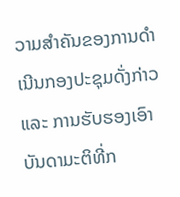ວາມສໍາຄັນຂອງການດໍາເນີນກອງປະຊຸມດັ່ງກ່າວ ແລະ ການຮັບຮອງເອົາບັນດາມະຕິທີ່ກ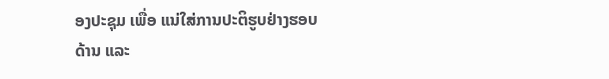ອງປະຊຸມ ເພື່ອ ແນ່ໃສ່ການປະຕິຮູບຢ່າງຮອບດ້ານ ແລະ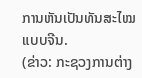ການຫັນເປັນທັນສະໄໝແບບຈີນ.
(ຂ່າວ: ກະຊວງການຕ່າງ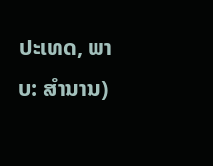ປະເທດ, ພາບ: ສໍານານ)